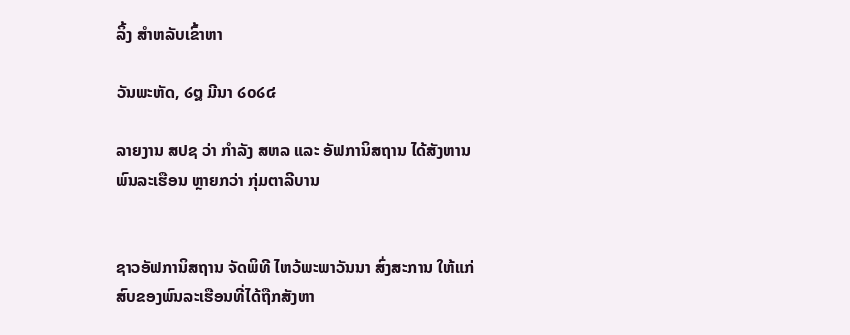ລິ້ງ ສຳຫລັບເຂົ້າຫາ

ວັນພະຫັດ, ໒໘ ມີນາ ໒໐໒໔

ລາຍງານ ສປຊ ວ່າ ກຳລັງ ສຫລ ແລະ ອັຟການິສຖານ ໄດ້ສັງຫານພົນລະເຮືອນ ຫຼາຍກວ່າ ກຸ່ມຕາລີບານ


ຊາວອັຟການິສຖານ ຈັດພິທີ ໄຫວ້ພະພາວັນນາ ສົ່ງສະການ ໃຫ້ແກ່ສົບຂອງພົນລະເຮືອນທີ່ໄດ້ຖືກສັງຫາ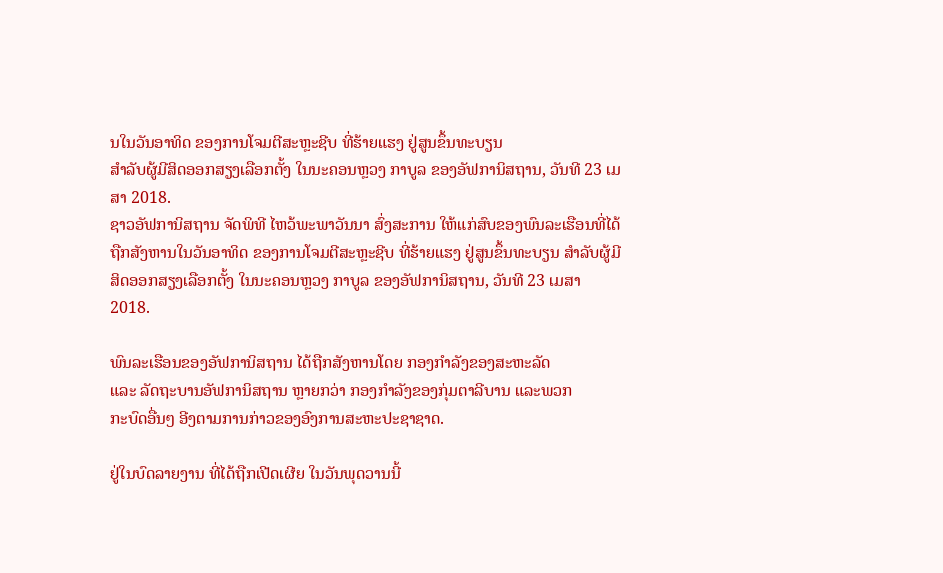ນໃນວັນອາທິດ ຂອງການໂຈມຕີສະຫຼະຊີບ ທີ່ຮ້າຍແຮງ ຢູ່ສູນຂຶ້ນທະບຽນ
ສຳລັບຜູ້ມີສິດອອກສຽງເລືອກຕັ້ງ ໃນນະຄອນຫຼວງ ກາບູລ ຂອງອັຟການິສຖານ, ວັນທີ 23 ເມສາ 2018.
ຊາວອັຟການິສຖານ ຈັດພິທີ ໄຫວ້ພະພາວັນນາ ສົ່ງສະການ ໃຫ້ແກ່ສົບຂອງພົນລະເຮືອນທີ່ໄດ້ຖືກສັງຫານໃນວັນອາທິດ ຂອງການໂຈມຕີສະຫຼະຊີບ ທີ່ຮ້າຍແຮງ ຢູ່ສູນຂຶ້ນທະບຽນ ສຳລັບຜູ້ມີສິດອອກສຽງເລືອກຕັ້ງ ໃນນະຄອນຫຼວງ ກາບູລ ຂອງອັຟການິສຖານ, ວັນທີ 23 ເມສາ 2018.

ພົນລະເຮືອນຂອງອັຟການິສຖານ ໄດ້ຖືກສັງຫານໂດຍ ກອງກຳລັງຂອງສະຫະລັດ
ແລະ ລັດຖະບານອັຟການິສຖານ ຫຼາຍກວ່າ ກອງກຳລັງຂອງກຸ່ມຕາລີບານ ແລະພວກ
ກະບົດອື່ນໆ ອີງຕາມການກ່າວຂອງອົງການສະຫະປະຊາຊາດ.

ຢູ່ໃນບົດລາຍງານ ທີ່ໄດ້ຖືກເປີດເຜີຍ ໃນວັນພຸດວານນີ້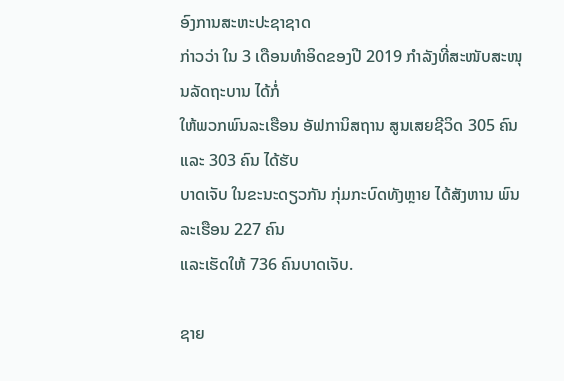ອົງການສະຫະປະຊາຊາດ
ກ່າວວ່າ ໃນ 3 ເດືອນທຳອິດຂອງປີ 2019 ກຳລັງທີ່ສະໜັບສະໜຸນລັດຖະບານ ໄດ້ກໍ່
ໃຫ້ພວກພົນລະເຮືອນ ອັຟການິສຖານ ສູນເສຍຊີວິດ 305 ຄົນ ແລະ 303 ຄົນ ໄດ້ຮັບ
ບາດເຈັບ ໃນຂະນະດຽວກັນ ກຸ່ມກະບົດທັງຫຼາຍ ໄດ້ສັງຫານ ພົນລະເຮືອນ 227 ຄົນ
ແລະເຮັດໃຫ້ 736 ຄົນບາດເຈັບ.

ຊາຍ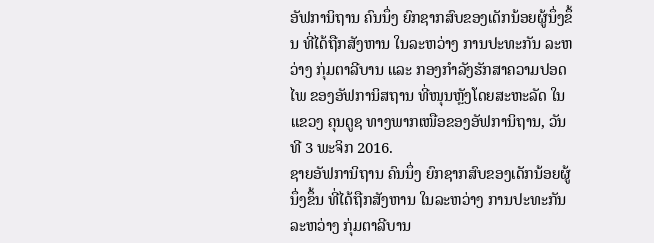ອັຟການິຖານ ຄົນນຶ່ງ ຍົກຊາກສົບຂອງເດັກນ້ອຍຜູ້ນຶ່ງຂຶ້ນ ທີ່ໄດ້ຖືກສັງຫານ ໃນລະຫວ່າງ ການປະທະກັນ ລະຫວ່າງ ກຸ່ມຕາລີບານ ແລະ ກອງກຳລັງຮັກສາຄວາມປອດໄພ ຂອງອັຟການິສຖານ ທີ່ໜຸນຫຼັງໂດຍສະຫະລັດ ໃນແຂວງ ຄຸນດູຊ ທາງພາກເໜືອຂອງອັຟການິຖານ, ວັນທີ 3 ພະຈິກ 2016.
ຊາຍອັຟການິຖານ ຄົນນຶ່ງ ຍົກຊາກສົບຂອງເດັກນ້ອຍຜູ້ນຶ່ງຂຶ້ນ ທີ່ໄດ້ຖືກສັງຫານ ໃນລະຫວ່າງ ການປະທະກັນ ລະຫວ່າງ ກຸ່ມຕາລີບານ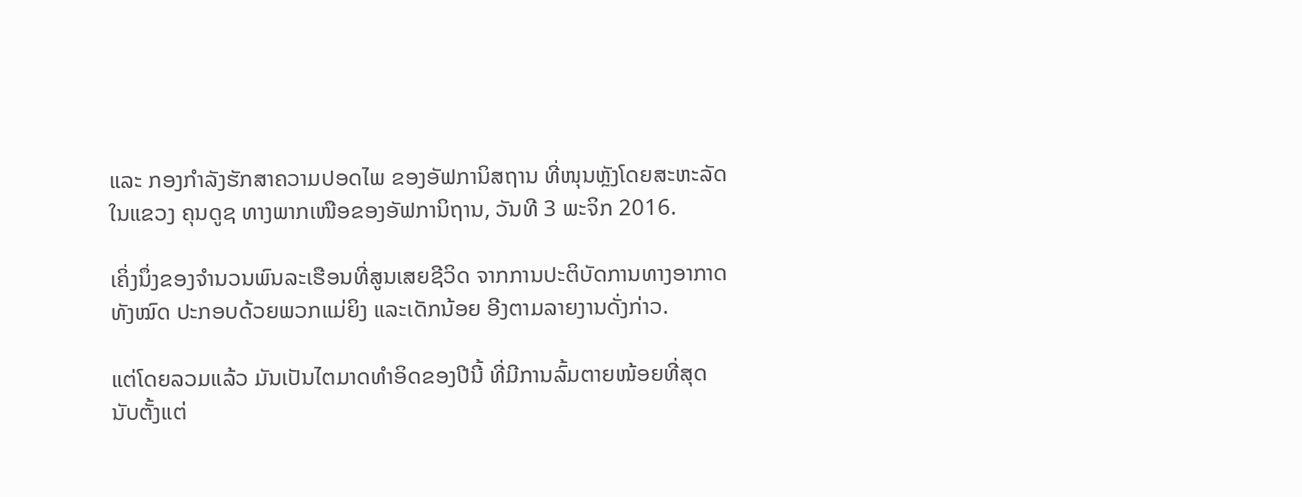ແລະ ກອງກຳລັງຮັກສາຄວາມປອດໄພ ຂອງອັຟການິສຖານ ທີ່ໜຸນຫຼັງໂດຍສະຫະລັດ ໃນແຂວງ ຄຸນດູຊ ທາງພາກເໜືອຂອງອັຟການິຖານ, ວັນທີ 3 ພະຈິກ 2016.

ເຄິ່ງນຶ່ງຂອງຈຳນວນພົນລະເຮືອນທີ່ສູນເສຍຊີວິດ ຈາກການປະຕິບັດການທາງອາກາດ
ທັງໝົດ ປະກອບດ້ວຍພວກແມ່ຍິງ ແລະເດັກນ້ອຍ ອີງຕາມລາຍງານດັ່ງກ່າວ.

ແຕ່ໂດຍລວມແລ້ວ ມັນເປັນໄຕມາດທຳອິດຂອງປີນີ້ ທີ່ມີການລົ້ມຕາຍໜ້ອຍທີ່ສຸດ
ນັບຕັ້ງແຕ່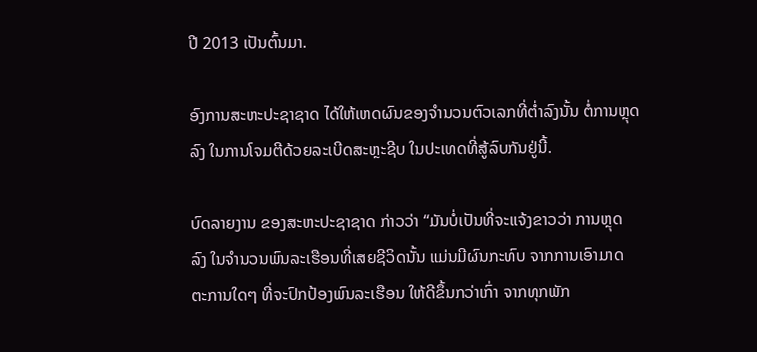ປີ 2013 ເປັນຕົ້ນມາ.

ອົງການສະຫະປະຊາຊາດ ໄດ້ໃຫ້ເຫດຜົນຂອງຈຳນວນຕົວເລກທີ່ຕ່ຳລົງນັ້ນ ຕໍ່ການຫຼຸດ
ລົງ ໃນການໂຈມຕີດ້ວຍລະເບີດສະຫຼະຊີບ ໃນປະເທດທີ່ສູ້ລົບກັນຢູ່ນີ້.

ບົດລາຍງານ ຂອງສະຫະປະຊາຊາດ ກ່າວວ່າ “ມັນບໍ່ເປັນທີ່ຈະແຈ້ງຂາວວ່າ ການຫຼຸດ
ລົງ ໃນຈຳນວນພົນລະເຮືອນທີ່ເສຍຊີວິດນັ້ນ ແມ່ນມີຜົນກະທົບ ຈາກການເອົາມາດ
ຕະການໃດໆ ທີ່ຈະປົກປ້ອງພົນລະເຮືອນ ໃຫ້ດີຂຶ້ນກວ່າເກົ່າ ຈາກທຸກພັກ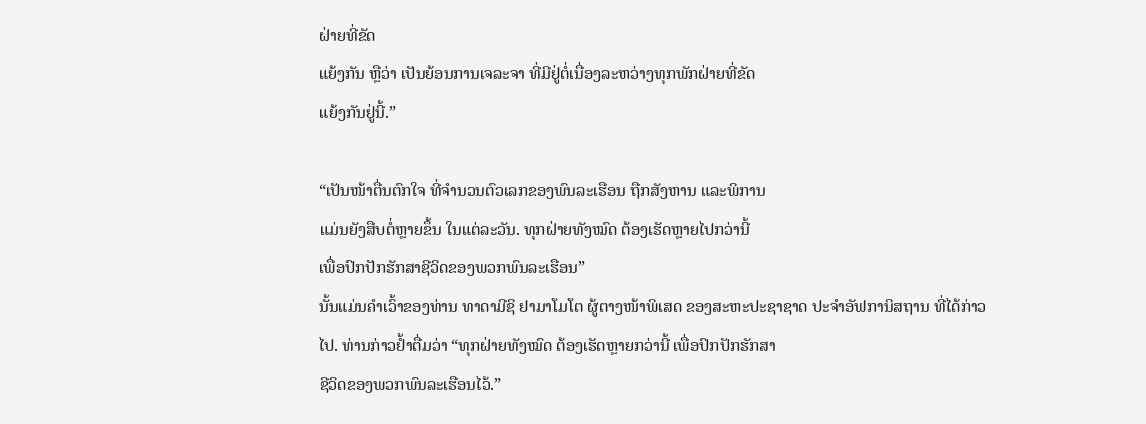ຝ່າຍທີ່ຂັດ
ແຍ້ງກັນ ຫຼືວ່າ ເປັນຍ້ອນການເຈລະຈາ ທີ່ມີຢູ່ຕໍ່ເນື່ອງລະຫວ່າງທຸກພັກຝ່າຍທີ່ຂັດ
ແຍ້ງກັນຢູ່ນີ້.”

“ເປັນໜ້າຕື່ນຕົກໃຈ ທີ່ຈຳນວນຕົວເລກຂອງພົນລະເຮືອນ ຖືກສັງຫານ ແລະພິການ
ແມ່ນຍັງສືບຕໍ່ຫຼາຍຂຶ້ນ ໃນແຕ່ລະວັນ. ທຸກຝ່າຍທັງໝົດ ຕ້ອງເຮັດຫຼາຍໄປກວ່ານີ້
ເພື່ອປົກປັກຮັກສາຊີວິດຂອງພວກພົນລະເຮືອນ”
ນັ້ນແມ່ນຄຳເວົ້າຂອງທ່ານ ທາດາມີຊິ ຢາມາໂມໂຕ ຜູ້ຕາງໜ້າພິເສດ ຂອງສະຫະປະຊາຊາດ ປະຈຳອັຟການິສຖານ ທີ່ໄດ້ກ່າວ
ໄປ. ທ່ານກ່າວຢ້ຳຕື່ມວ່າ “ທຸກຝ່າຍທັງໝົດ ຕ້ອງເຮັດຫຼາຍກວ່ານີ້ ເພື່ອປົກປັກຮັກສາ
ຊີວິດຂອງພວກພົນລະເຮືອນໄວ້.”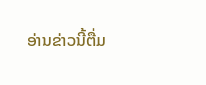ອ່ານຂ່າວນີ້ຕື່ມ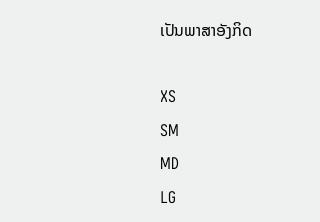ເປັນພາສາອັງກິດ

XS
SM
MD
LG